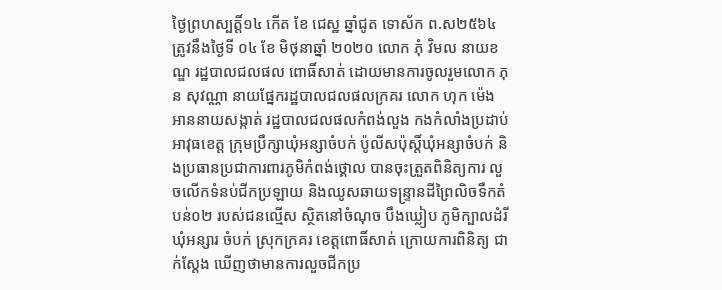ថ្ងៃព្រហស្បត្តិ៍១៤ កើត ខែ ជេស្ឋ ឆ្នាំជូត ទោស័ក ព.ស២៥៦៤ ត្រូវនឹងថ្ងៃទី ០៤ ខែ មិថុនាឆ្នាំ ២០២០ លោក ភុំ វិមល នាយខណ្ឌ រដ្ឋបាលជលផល ពោធិ៍សាត់ ដោយមានការចូលរួមលោក ភុន សុវណ្ណា នាយផ្នែករដ្ឋបាលជលផលក្រគរ លោក ហុក ម៉េងអាននាយសង្កាត់ រដ្ឋបាលជលផលកំពង់លួង កងកំលាំងប្រដាប់អាវុធខេត្ត ក្រុមប្រឹក្សាឃុំអន្សាចំបក់ ប៉ូលីសប៉ុស្ដិ៍ឃុំអន្សាចំបក់ និងប្រធានប្រជាការពារភូមិកំពង់ថ្គោល បានចុះត្រួតពិនិត្យការ លួចលើកទំនប់ជីកប្រឡាយ និងឈូសឆាយទន្រ្ទានដីព្រៃលិចទឹកតំបន់០២ របស់ជនល្មើស ស្ថិតនៅចំណុច បឹងឃ្លៀប ភូមិក្បាលដំរី ឃុំអន្សារ ចំបក់ ស្រុកក្រគរ ខេត្តពោធិ៍សាត់ ក្រោយការពិនិត្យ ជាក់ស្ដែង ឃើញថាមានការលួចជីកប្រ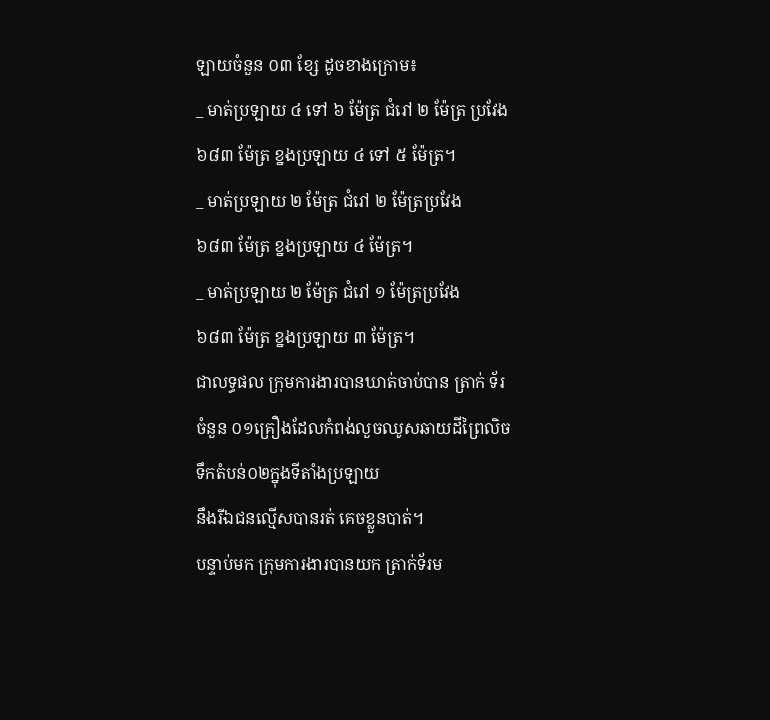ឡាយចំនួន ០៣ ខ្សែ ដូចខាងក្រោម៖
_ មាត់ប្រឡាយ ៤ ទៅ ៦ ម៉ែត្រ ជំរៅ ២ ម៉ែត្រ ប្រវែង ៦៨៣ ម៉ែត្រ ខ្នងប្រឡាយ ៤ ទៅ ៥ ម៉ែត្រ។
_ មាត់ប្រឡាយ ២ ម៉ែត្រ ជំរៅ ២ ម៉ែត្រប្រវែង
៦៨៣ ម៉ែត្រ ខ្នងប្រឡាយ ៤ ម៉ែត្រ។
_ មាត់ប្រឡាយ ២ ម៉ែត្រ ជំរៅ ១ ម៉ែត្រប្រវែង
៦៨៣ ម៉ែត្រ ខ្នងប្រឡាយ ៣ ម៉ែត្រ។
ជាលទ្ធផល ក្រុមការងារបានឃាត់ចាប់បាន ត្រាក់ ទ័រចំនួន ០១គ្រឿងដែលកំពង់លួចឈូសឆាយដីព្រៃលិចទឹកតំបន់០២ក្នុងទីតាំងប្រឡាយ
នឹងរីឯជនល្មើសបានរត់ គេចខ្លួនបាត់។
បន្ទាប់មក ក្រុមការងារបានយក ត្រាក់ទ័រម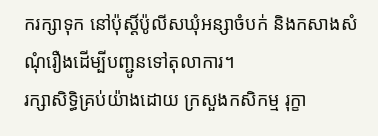ករក្សាទុក នៅប៉ុស្ដិ៍ប៉ូលីសឃុំអន្សាចំបក់ និងកសាងសំណុំរឿងដើម្បីបញ្ជូនទៅតុលាការ។
រក្សាសិទិ្ធគ្រប់យ៉ាងដោយ ក្រសួងកសិកម្ម រុក្ខា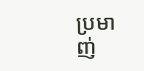ប្រមាញ់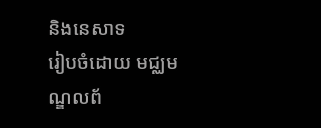និងនេសាទ
រៀបចំដោយ មជ្ឈមណ្ឌលព័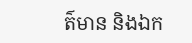ត៌មាន និងឯក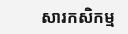សារកសិកម្ម